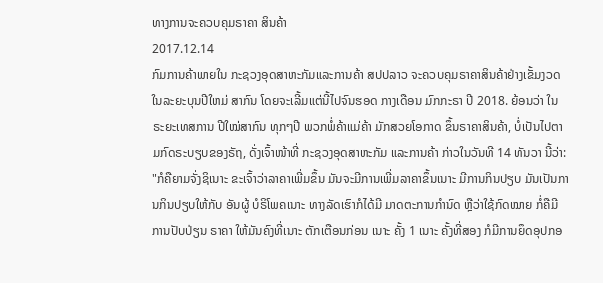ທາງການຈະຄວບຄຸມຣາຄາ ສິນຄ້າ
2017.12.14
ກົມການຄ້າພາຍໃນ ກະຊວງອຸດສາຫະກັມແລະການຄ້າ ສປປລາວ ຈະຄວບຄຸມຣາຄາສິນຄ້າຢ່າງເຂັ້ມງວດ ໃນລະຍະບຸນປີໃຫມ່ ສາກົນ ໂດຍຈະເລີ້ມແຕ່ນີ້ໄປຈົນຮອດ ກາງເດືອນ ມົກກະຣາ ປີ 2018. ຍ້ອນວ່າ ໃນຣະຍະເທສການ ປີໃໝ່ສາກົນ ທຸກໆປີ ພວກພໍ່ຄ້າແມ່ຄ້າ ມັກສວຍໂອກາດ ຂຶ້ນຣາຄາສິນຄ້າ, ບໍ່ເປັນໄປຕາມກົດຣະບຽບຂອງຣັຖ, ດັ່ງເຈົ້າໜ້າທີ່ ກະຊວງອຸດສາຫະກັມ ແລະການຄ້າ ກ່າວໃນວັນທີ 14 ທັນວາ ນີ້ວ່າ:
"ກໍຄືຍາມຈັ່ງຊິເນາະ ຂະເຈົ້າວ່າລາຄາເພີ່ມຂຶ້ນ ມັນຈະມີການເພີ່ມລາຄາຂຶ້ນເນາະ ມີການກິນປຽບ ມັນເປັນການກິນປຽບໃຫ້ກັບ ອັນຜູ້ ບໍຣິໂພຄເນາະ ທາງລັດເຮົາກໍໄດ້ມີ ມາດຕະການກຳນົດ ຫຼືວ່າໃຊ້ກົດໝາຍ ກໍ່ຄືມີການປັບປ່ຽນ ຣາຄາ ໃຫ້ມັນຄົງທີ່ເນາະ ຕັກເຕືອນກ່ອນ ເນາະ ຄັ້ງ 1 ເນາະ ຄັ້ງທີ່ສອງ ກໍມີການຍຶດອຸປກອ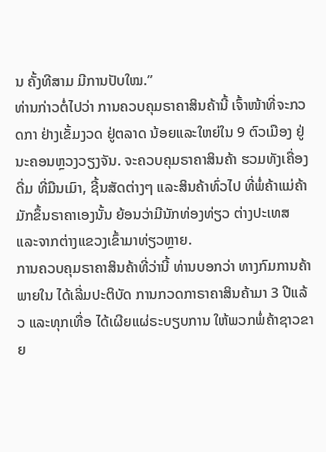ນ ຄັ້ງທີສາມ ມີການປັບໃໝ.”
ທ່ານກ່າວຕໍ່ໄປວ່າ ການຄວບຄຸມຣາຄາສິນຄ້ານີ້ ເຈົ້າໜ້າທີ່ຈະກວດກາ ຢ່າງເຂັ້ມງວດ ຢູ່ຕລາດ ນ້ອຍແລະໃຫຍ່ໃນ 9 ຕົວເມືອງ ຢູ່ ນະຄອນຫຼວງວຽງຈັນ. ຈະຄວບຄຸມຣາຄາສິນຄ້າ ຮວມທັງເຄື່ອງດື່ມ ທີ່ມືນເມົາ, ຊີ້ນສັດຕ່າງໆ ແລະສິນຄ້າທົ່ວໄປ ທີ່ພໍ່ຄ້າແມ່ຄ້າ ມັກຂຶ້ນຣາຄາເອງນັ້ນ ຍ້ອນວ່າມີນັກທ່ອງທ່ຽວ ຕ່າງປະເທສ ແລະຈາກຕ່າງແຂວງເຂົ້າມາທ່ຽວຫຼາຍ.
ການຄວບຄຸມຣາຄາສິນຄ້າທີ່ວ່ານີ້ ທ່ານບອກວ່າ ທາງກົມການຄ້າພາຍໃນ ໄດ້ເລີ່ມປະຕິບັດ ການກວດກາຣາຄາສິນຄ້າມາ 3 ປີແລ້ວ ແລະທຸກເທື່ອ ໄດ້ເຜີຍແຜ່ຣະບຽບການ ໃຫ້ພວກພໍ່ຄ້າຊາວຂາຍ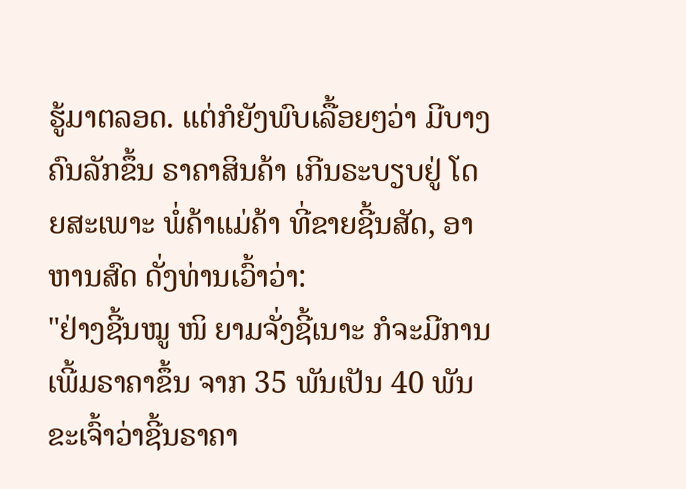ຮູ້ມາຕລອດ. ແຕ່ກໍຍັງພົບເລື້ອຍໆວ່າ ມີບາງຄົນລັກຂຶ້ນ ຣາຄາສິນຄ້າ ເກີນຣະບຽບຢູ່ ໂດຍສະເພາະ ພໍ່ຄ້າແມ່ຄ້າ ທີ່ຂາຍຊີ້ນສັດ, ອາຫານສົດ ດັ່ງທ່ານເວົ້າວ່າ:
"ຢ່າງຊີ້ນໝູ ໜິ ຍາມຈັ່ງຊີ້ເນາະ ກໍຈະມີການເພີ້ມຣາຄາຂຶ້ນ ຈາກ 35 ພັນເປັນ 40 ພັນ ຂະເຈົ້າວ່າຊີ້ນຣາຄາ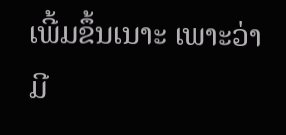ເພີ້ມຂຶ້ນເນາະ ເພາະວ່າມີ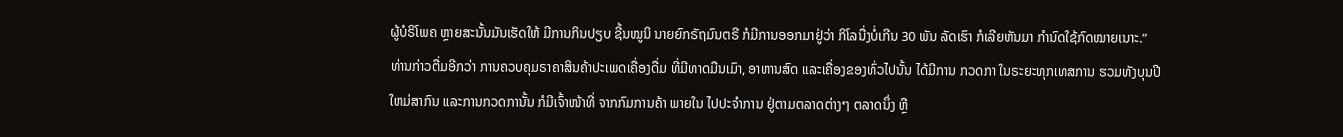ຜູ້ບໍຣິໂພຄ ຫຼາຍສະນັ້ນມັນເຮັດໃຫ້ ມີການກິນປຽບ ຊີ້ນໝູນິ ນາຍຍົກຣັຖມົນຕຣີ ກໍມີການອອກມາຢູ່ວ່າ ກິໂລນື່ງບໍ່ເກີນ 30 ພັນ ລັດເຮົາ ກໍເລີຍຫັນມາ ກຳນົດໃຊ້ກົດໝາຍເນາະ.”
ທ່ານກ່າວຕື່ມອີກວ່າ ການຄວບຄຸມຣາຄາສິນຄ້າປະເພດເຄື່ອງດື່ມ ທີ່ມີທາດມືນເມົາ, ອາຫານສົດ ແລະເຄື່ອງຂອງທົ່ວໄປນັ້ນ ໄດ້ມີການ ກວດກາ ໃນຣະຍະທຸກເທສການ ຮວມທັງບຸນປີໃຫມ່ສາກົນ ແລະການກວດການັ້ນ ກໍມີເຈົ້າໜ້າທີ່ ຈາກກົມການຄ້າ ພາຍໃນ ໄປປະຈຳການ ຢູ່ຕາມຕລາດຕ່າງໆ ຕລາດນຶ່ງ ຫຼື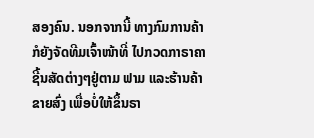ສອງຄົນ. ນອກຈາກນີ້ ທາງກົມການຄ້າ ກໍຍັງຈັດທີມເຈົ້າໜ້າທີ່ ໄປກວດກາຣາຄາ ຊີ້ນສັດຕ່າງໆຢູ່ຕາມ ຟາມ ແລະຮ້ານຄ້າຂາຍສົ່ງ ເພື່ອບໍ່ໃຫ້ຂຶ້ນຣາ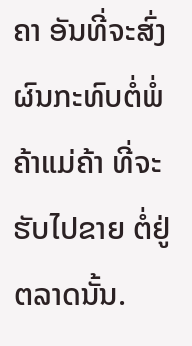ຄາ ອັນທີ່ຈະສົ່ງຜົນກະທົບຕໍ່ພໍ່ຄ້າແມ່ຄ້າ ທີ່ຈະຮັບໄປຂາຍ ຕໍ່ຢູ່ຕລາດນັ້ນ.